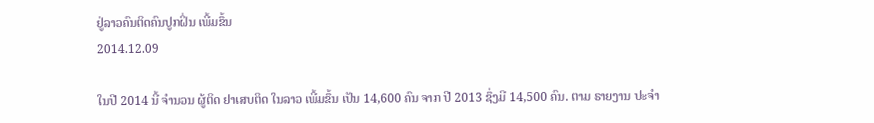ຢູ່ລາວຄົນຕິດຄົນປູກຝິ່ນ ເພີ້ມຂຶ້ນ
2014.12.09

ໃນປີ 2014 ນີ້ ຈໍານວນ ຜູ້ຕິດ ຢາເສບຕິດ ໃນລາວ ເພີ້ມຂຶ້ນ ເປັນ 14,600 ຄົນ ຈາກ ປີ 2013 ຊຶ່ງມີ 14,500 ຄົນ. ຕາມ ຣາຍງານ ປະຈໍາ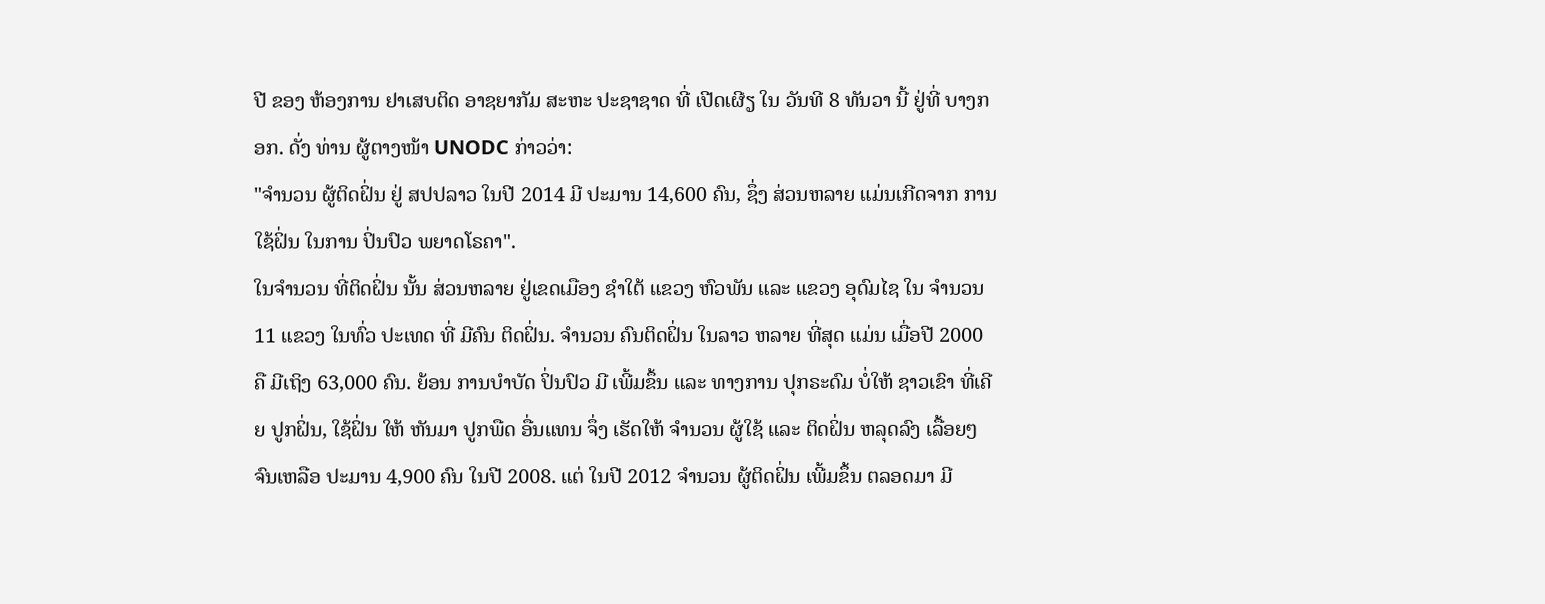ປີ ຂອງ ຫ້ອງການ ຢາເສບຕິດ ອາຊຍາກັມ ສະຫະ ປະຊາຊາດ ທີ່ ເປີດເຜີຽ ໃນ ວັນທີ 8 ທັນວາ ນີ້ ຢູ່ທີ່ ບາງກອກ. ດັ່ງ ທ່ານ ຜູ້ຕາງໜ້າ UNODC ກ່າວວ່າ:
"ຈໍານວນ ຜູ້ຕິດຝິ່ນ ຢູ່ ສປປລາວ ໃນປີ 2014 ມີ ປະມານ 14,600 ຄົນ, ຊຶ່ງ ສ່ວນຫລາຍ ແມ່ນເກີດຈາກ ການໃຊ້ຝິ່ນ ໃນການ ປິ່ນປົວ ພຍາດໂຣຄາ".
ໃນຈໍານວນ ທີ່ຕິດຝິ່ນ ນັ້ນ ສ່ວນຫລາຍ ຢູ່ເຂດເມືອງ ຊໍາໃຕ້ ແຂວງ ຫົວພັນ ແລະ ແຂວງ ອຸດົມໄຊ ໃນ ຈໍານວນ 11 ແຂວງ ໃນທົ່ວ ປະເທດ ທີ່ ມີຄົນ ຕິດຝິ່ນ. ຈໍານວນ ຄົນຕິດຝິ່ນ ໃນລາວ ຫລາຍ ທີ່ສຸດ ແມ່ນ ເມື່ອປີ 2000 ຄື ມີເຖິງ 63,000 ຄົນ. ຍ້ອນ ການບໍາບັດ ປິ່ນປົວ ມີ ເພີ້ມຂຶ້ນ ແລະ ທາງການ ປຸກຣະດົມ ບໍ່ໃຫ້ ຊາວເຂົາ ທີ່ເຄີຍ ປູກຝິ່ນ, ໃຊ້ຝິ່ນ ໃຫ້ ຫັນມາ ປູກພືດ ອື່ນແທນ ຈຶ່ງ ເຮັດໃຫ້ ຈໍານວນ ຜູ້ໃຊ້ ແລະ ຕິດຝິ່ນ ຫລຸດລົງ ເລື້ອຍໆ ຈົນເຫລືອ ປະມານ 4,900 ຄົນ ໃນປີ 2008. ແຕ່ ໃນປີ 2012 ຈໍານວນ ຜູ້ຕິດຝິ່ນ ເພີ້ມຂຶ້ນ ຕລອດມາ ມີ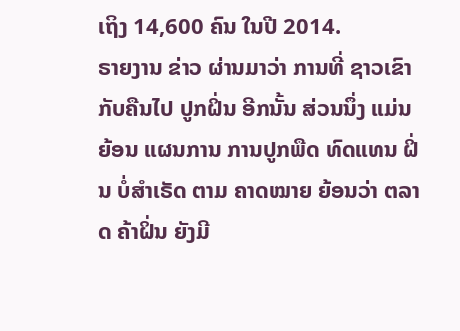ເຖິງ 14,600 ຄົນ ໃນປີ 2014.
ຣາຍງານ ຂ່າວ ຜ່ານມາວ່າ ການທີ່ ຊາວເຂົາ ກັບຄືນໄປ ປູກຝິ່ນ ອີກນັ້ນ ສ່ວນນຶ່ງ ແມ່ນຍ້ອນ ແຜນການ ການປູກພືດ ທົດແທນ ຝິ່ນ ບໍ່ສໍາເຣັດ ຕາມ ຄາດໝາຍ ຍ້ອນວ່າ ຕລາດ ຄ້າຝິ່ນ ຍັງມີ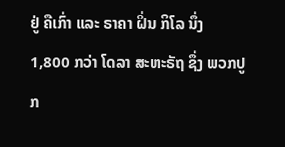ຢູ່ ຄືເກົ່າ ແລະ ຣາຄາ ຝິ່ນ ກິໂລ ນຶ່ງ 1,800 ກວ່າ ໂດລາ ສະຫະຣັຖ ຊຶ່ງ ພວກປູກ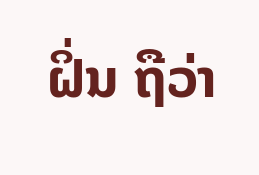ຝິ່ນ ຖືວ່າ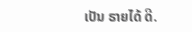ເປັນ ຣາຍໄດ້ ດີ.